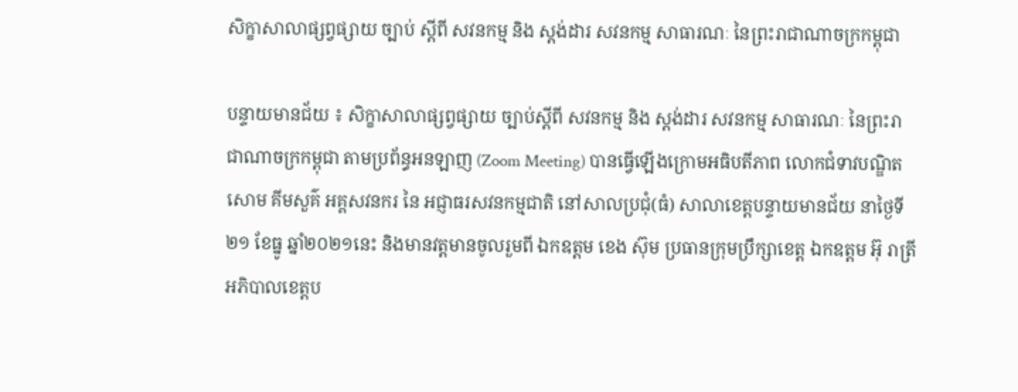សិក្ខាសាលាផ្សព្វផ្សាយ ច្បាប់ ស្ដីពី សវនកម្ម និង ស្ដង់ដារ សវនកម្ម សាធារណៈ នៃព្រះរាជាណាចក្រកម្ពុជា

បន្ទាយមានជ័យ ៖ សិក្ខាសាលាផ្សព្វផ្សាយ ច្បាប់ស្ដីពី សវនកម្ម និង ស្ដង់ដារ សវនកម្ម សាធារណៈ នៃព្រះរាជាណាចក្រកម្ពុជា តាមប្រព័ន្ធអនឡាញ (Zoom Meeting) បានធ្វើឡើងក្រោមអធិបតីភាព លោកជំទាវបណ្ឌិត សោម គីមសួគ៌ អគ្គសវនករ នៃ អជ្ញាធរសវនកម្មជាតិ នៅសាលប្រជុំ(ធំ) សាលាខេត្តបន្ទាយមានជ័យ នាថ្ងៃទី២១ ខែធ្នូ ឆ្នាំ២០២១នេះ និងមានវត្តមានចូលរួមពី ឯកឧត្តម ខេង ស៊ុម ប្រធានក្រុមប្រឹក្សាខេត្ត ឯកឧត្តម អ៊ុ រាត្រី អភិបាលខេត្តប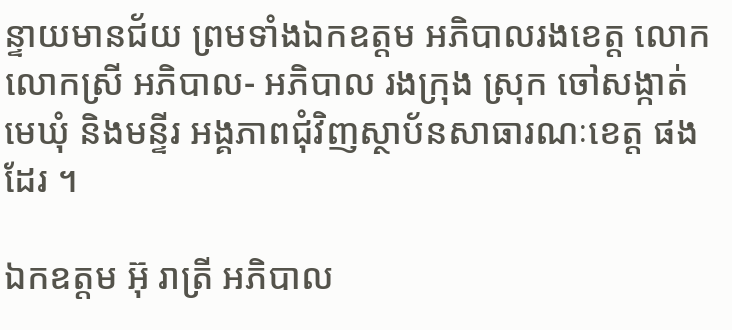ន្ទាយមានជ័យ ព្រមទាំងឯកឧត្តម អភិបាលរងខេត្ត លោក លោកស្រី អភិបាល- អភិបាល រងក្រុង ស្រុក ចៅសង្កាត់ មេឃុំ និងមន្ទីរ អង្គភាពជុំវិញស្ថាប័នសាធារណៈខេត្ត ផងដែរ ។

ឯកឧត្តម អ៊ុ រាត្រី អភិបាល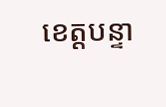ខេត្តបន្ទា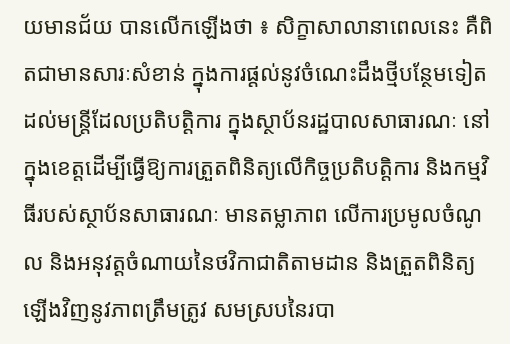យមានជ័យ បានលើកឡើងថា ៖ សិក្ខាសាលានាពេលនេះ គឺពិតជាមានសារៈសំខាន់ ក្នុងការផ្ដល់នូវចំណេះដឹងថ្មីបន្ថែមទៀត ដល់មន្ត្រីដែលប្រតិបត្តិការ ក្នុងស្ថាប័នរដ្ឋបាលសាធារណៈ នៅក្នុងខេត្តដើម្បីធ្វើឱ្យការត្រួតពិនិត្យលើកិច្ចប្រតិបត្តិការ និងកម្មវិធីរបស់ស្ថាប័នសាធារណៈ មានតម្លាភាព លើការប្រមូលចំណូល និងអនុវត្តចំណាយនៃថវិកាជាតិតាមដាន និងត្រួតពិនិត្យឡើងវិញនូវភាពត្រឹមត្រូវ សមស្របនៃរបា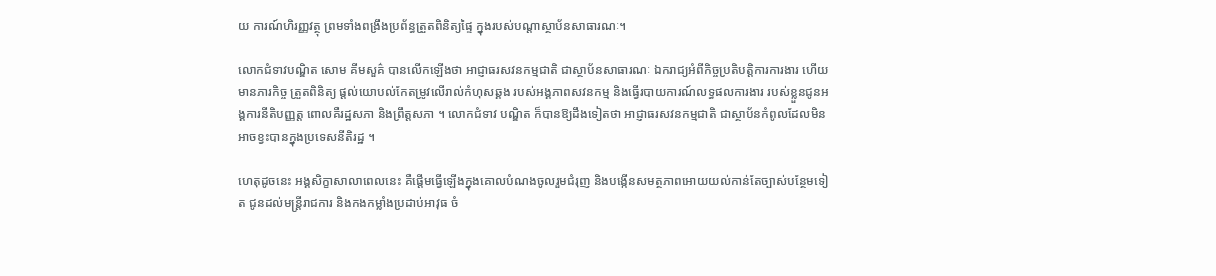យ ការណ៍ហិរញ្ញវត្ថុ ព្រមទាំងពង្រឹងប្រព័ន្ធត្រួតពិនិត្យផ្ទៃ ក្នុងរបស់បណ្ដាស្ថាប័នសាធារណៈ។

លោកជំទាវបណ្ឌិត សោម គីមសួគ៌ បានលើកឡើងថា អាជ្ញាធរសវនកម្មជាតិ ជាស្ថាប័នសាធារណៈ ឯករាជ្យអំពីកិច្ចប្រតិបត្តិការការងារ ហើយមានភារកិច្ច ត្រួតពិនិត្យ ផ្ដល់យោបល់កែតម្រូវលើរាល់កំហុសឆ្គង របស់អង្គភាពសវនកម្ម និងធ្វើរបាយការណ៍លទ្ធផលការងារ របស់ខ្លួនជូនអង្គការនីតិបញ្ញត្ត ពោលគឺរដ្ឋសភា និងព្រឹត្តសភា ។ លោកជំទាវ បណ្ឌិត ក៏បានឱ្យដឹងទៀតថា អាជ្ញាធរសវនកម្មជាតិ ជាស្ថាប័នកំពូលដែលមិនអាចខ្វះបានក្នុងប្រទេសនីតិរដ្ឋ ។

ហេតុដូចនេះ អង្គសិក្ខាសាលាពេលនេះ គឺផ្ដើមធ្វើឡើងក្នុងគោលបំណងចូលរួមជំរុញ និងបង្កើនសមត្ថភាពអោយយល់កាន់តែច្បាស់បន្ថែមទៀត ជូនដល់មន្រ្តីរាជការ និងកងកម្លាំងប្រដាប់អាវុធ ចំ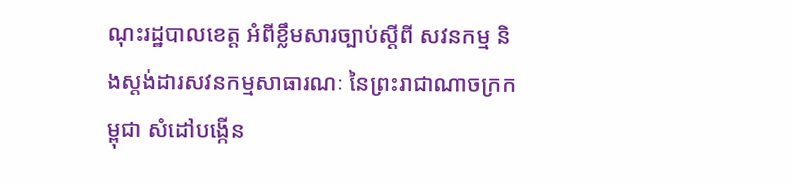ណុះរដ្ឋបាលខេត្ត អំពីខ្លឹមសារច្បាប់ស្ដីពី សវនកម្ម និងស្តង់ដារសវនកម្មសាធារណៈ នៃព្រះរាជាណាចក្រកម្ពុជា សំដៅបង្កើន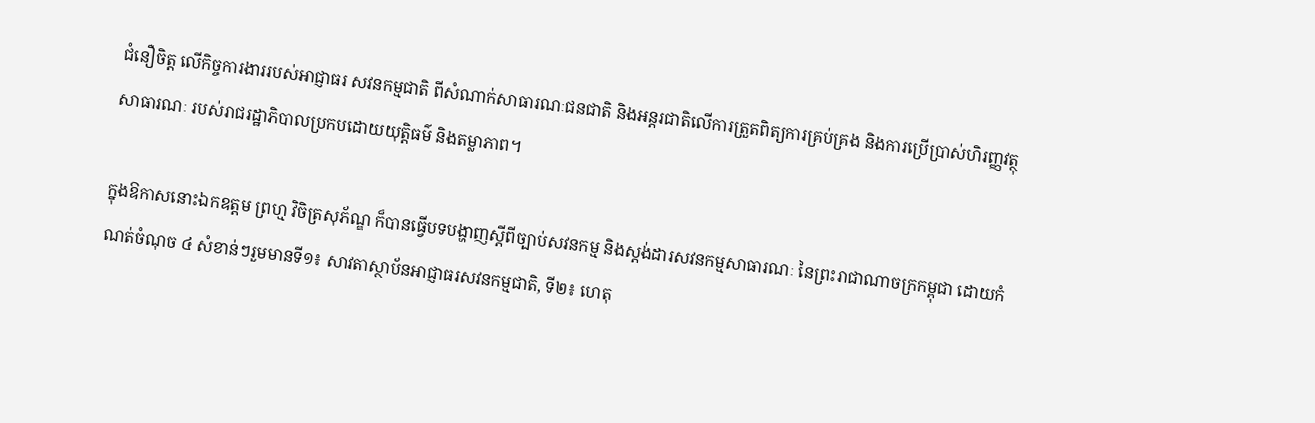ជំនឿចិត្ត លើកិច្ចការងាររបស់អាជ្ញាធរ សវនកម្មជាតិ ពីសំណាក់សាធារណៈជនជាតិ និងអន្តរជាតិលើការត្រួតពិត្យការគ្រប់គ្រង និងការប្រើប្រាស់ហិរញ្ញវត្ថុសាធារណៈ របស់រាជរដ្ឋាភិបាលប្រកបដោយយុត្តិធម៌ និងតម្លាភាព។

ក្នុងឱកាសនោះឯកឧត្តម ព្រហ្ម វិចិត្រសុភ័ណ្ឌ ក៏បានធ្វើបទបង្ហាញស្ដីពីច្បាប់សវនកម្ម និងស្តង់ដារសវនកម្មសាធារណៈ នៃព្រះរាជាណាចក្រកម្ពុជា ដោយកំណត់ចំណុច ៤ សំខាន់ៗរួមមានទី១៖ សាវតាស្ថាប័នអាជ្ញាធរសវនកម្មជាតិ, ទី២៖ ហេតុ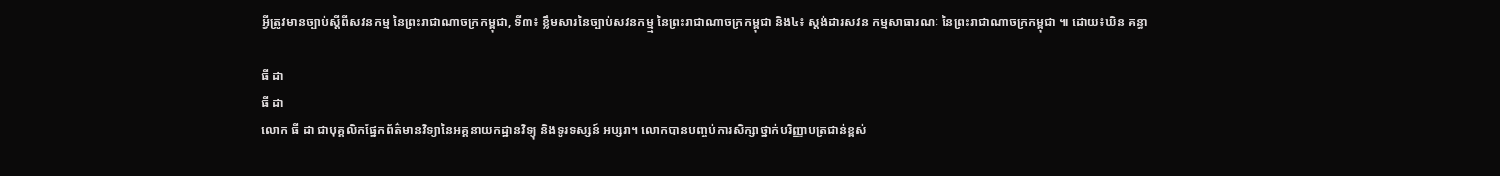អ្វីត្រូវមានច្បាប់ស្ដីពីសវនកម្ម នៃព្រះរាជាណាចក្រកម្ពុជា, ទី៣៖ ខ្លឹមសារនៃច្បាប់សវនកម្ម្ម នៃព្រះរាជាណាចក្រកម្ពុជា និង៤៖ ស្ដង់ដារសវន កម្មសាធារណៈ នៃព្រះរាជាណាចក្រកម្ពុជា ៕ ដោយ៖ឃិន គន្ធា

ធី ដា
ធី ដា
លោក ធី ដា ជាបុគ្គលិកផ្នែកព័ត៌មានវិទ្យានៃអគ្គនាយកដ្ឋានវិទ្យុ និងទូរទស្សន៍ អប្សរា។ លោកបានបញ្ចប់ការសិក្សាថ្នាក់បរិញ្ញាបត្រជាន់ខ្ពស់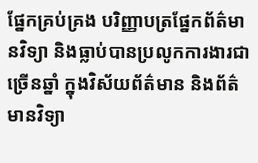ផ្នែកគ្រប់គ្រង បរិញ្ញាបត្រផ្នែកព័ត៌មានវិទ្យា និងធ្លាប់បានប្រលូកការងារជាច្រើនឆ្នាំ ក្នុងវិស័យព័ត៌មាន និងព័ត៌មានវិទ្យា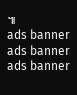៕
ads banner
ads banner
ads banner